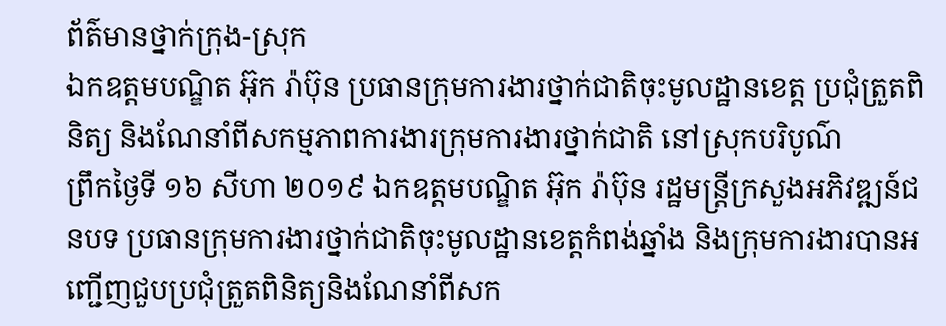ព័ត៌មានថ្នាក់ក្រុង-ស្រុក
ឯកឧត្តមបណ្ឌិត អ៊ុក រ៉ាប៊ុន ប្រធានក្រុមការងារថ្នាក់ជាតិចុះមូលដ្ឋានខេត្ត ប្រជុំត្រួតពិនិត្យ និងណែនាំពីសកម្មភាពការងារក្រុមការងារថ្នាក់ជាតិ នៅស្រុកបរិបូណ៌
ព្រឹកថ្ងៃទី ១៦ សីហា ២០១៩ ឯកឧត្តមបណ្ឌិត អ៊ុក រ៉ាប៊ុន រដ្ឋមន្រ្តីក្រសួងអភិវឌ្ឍន៍ជនបទ ប្រធានក្រុមការងារថ្នាក់ជាតិចុះមូលដ្ឋានខេត្តកំពង់ឆ្នាំង និងក្រុមការងារបានអញ្ជេីញជួបប្រជុំត្រួតពិនិត្យនិងណែនាំពីសក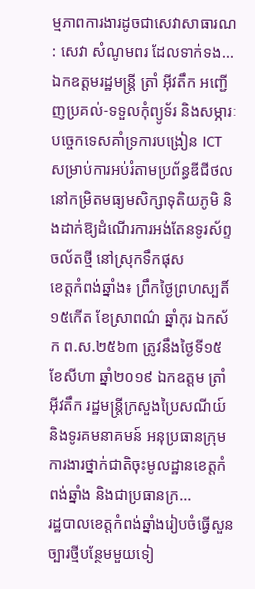ម្មភាពការងារដូចជាសេវាសាធារណ : សេវា សំណូមពរ ដែលទាក់ទង...
ឯកឧត្តមរដ្ឋមន្ត្រី ត្រាំ អុីវតឹក អញ្ជើញប្រគល់-ទទួលកុំព្យូទ័រ និងសម្ភារៈបច្ចេកទេសគាំទ្រការបង្រៀន ICT សម្រាប់ការអប់រំតាមប្រព័ន្ធឌីជីថលនៅកម្រិតមធ្យមសិក្សាទុតិយភូមិ និងដាក់ឱ្យដំណើរការអង់តែនទូរស័ព្ទចល័តថ្មី នៅស្រុកទឹកផុស
ខេត្តកំពង់ឆ្នាំង៖ ព្រឹកថ្ងៃព្រហស្បតិ៍ ១៥កើត ខែស្រាពណ៌ ឆ្នាំកុរ ឯកស័ក ព.ស.២៥៦៣ ត្រូវនឹងថ្ងៃទី១៥ ខែសីហា ឆ្នាំ២០១៩ ឯកឧត្តម ត្រាំ អុីវតឹក រដ្ឋមន្ត្រីក្រសួងប្រៃសណីយ៍និងទូរគមនាគមន៍ អនុប្រធានក្រុមការងារថ្នាក់ជាតិចុះមូលដ្ឋានខេត្តកំពង់ឆ្នាំង និងជាប្រធានក្រ...
រដ្ឋបាលខេត្តកំពង់ឆ្នាំងរៀបចំធ្វើសួនច្បារថ្មីបន្ថែមមួយទៀ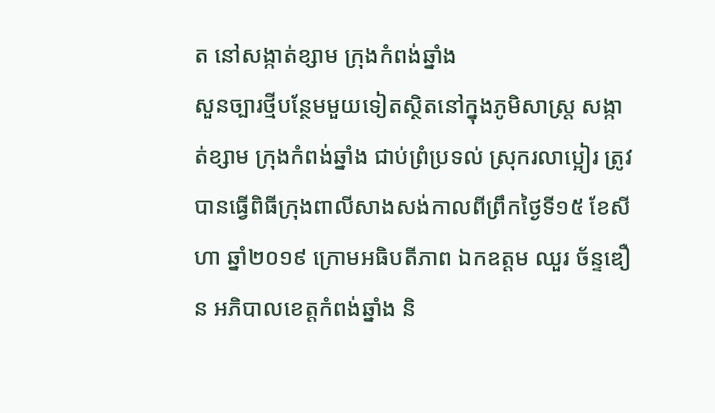ត នៅសង្កាត់ខ្សាម ក្រុងកំពង់ឆ្នាំង
សួនច្បារថ្មីបន្ថែមមួយទៀតស្ថិតនៅក្នុងភូមិសាស្រ្ត សង្កាត់ខ្សាម ក្រុងកំពង់ឆ្នាំង ជាប់ព្រំប្រទល់ ស្រុករលាប្អៀរ ត្រូវបានធ្វើពិធីក្រុងពាលីសាងសង់កាលពីព្រឹកថ្ងៃទី១៥ ខែសីហា ឆ្នាំ២០១៩ ក្រោមអធិបតីភាព ឯកឧត្តម ឈួរ ច័ន្ទឌឿន អភិបាលខេត្តកំពង់ឆ្នាំង និ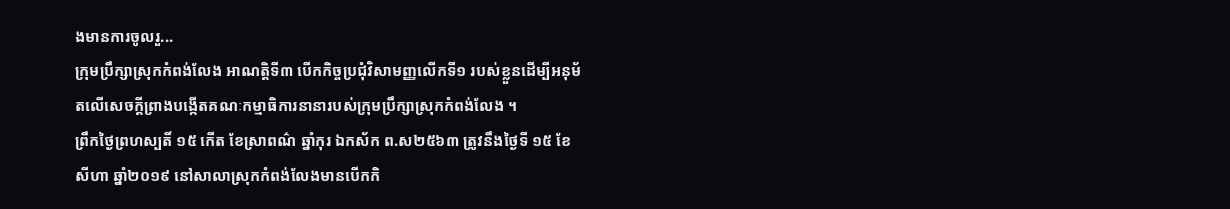ងមានការចូលរួ...
ក្រុមប្រឹក្សាស្រុកកំពង់លែង អាណត្តិទី៣ បើកកិច្ចប្រជុំវិសាមញ្ញលើកទី១ របស់ខ្លួនដើម្បីអនុម័តលើសេចក្តីព្រាងបង្កើតគណៈកម្មាធិការនានារបស់ក្រុមប្រឹក្សាស្រុកកំពង់លែង ។
ព្រឹកថ្ងៃព្រហស្បតិ៍ ១៥ កើត ខែស្រាពណ៌ ឆ្នាំកុរ ឯកស័ក ព.ស២៥៦៣ ត្រូវនឹងថ្ងៃទី ១៥ ខែ សីហា ឆ្នាំ២០១៩ នៅសាលាស្រុកកំពង់លែងមានបើកកិ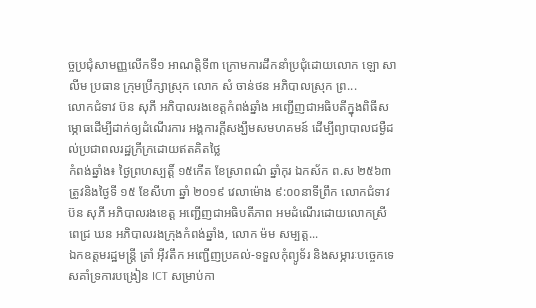ច្ចប្រជុំសាមញ្ញលើកទី១ អាណត្តិទី៣ ក្រោមការដឹកនាំប្រជុំដោយលោក ឡោ សាលីម ប្រធាន ក្រុមប្រឹក្សាស្រុក លោក សំ ចាន់ថន អភិបាលស្រុក ព្រ...
លោកជំទាវ ប៊ន សុភី អភិបាលរងខេត្តកំពង់ឆ្នាំង អញ្ជើញជាអធិបតីក្នុងពិធីសម្ភោធដើម្បីដាក់ឲ្យដំណើរការ អង្គការក្តីសង្ឃឹមសមហគមន៍ ដើម្បីព្យាបាលជម្ងឺដល់ប្រជាពលរដ្ឋក្រីក្រដោយឥតគិតថ្លៃ
កំពង់ឆ្នាំង៖ ថ្ងៃព្រហស្បត្តិ៍ ១៥កើត ខែស្រាពណ៌ ឆ្នាំកុរ ឯកស័ក ព.ស ២៥៦៣ ត្រូវនិងថ្ងៃទី ១៥ ខែសីហា ឆ្នាំ ២០១៩ វេលាម៉ោង ៩:០០នាទីព្រឹក លោកជំទាវ ប៊ន សុភី អភិបាលរងខេត្ត អញ្ជើញជាអធិបតីភាព អមដំណើរដោយលោកស្រី ពេជ្រ ឃន អភិបាលរងក្រុងកំពង់ឆ្នាំង, លោក ម៉ម សម្បត្ត...
ឯកឧត្តមរដ្ឋមន្ត្រី ត្រាំ អុីវតឹក អញ្ជើញប្រគល់-ទទួលកុំព្យូទ័រ និងសម្ភារៈបច្ចេកទេសគាំទ្រការបង្រៀន ICT សម្រាប់កា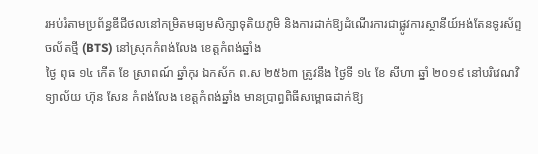រអប់រំតាមប្រព័ន្ធឌីជីថលនៅកម្រិតមធ្យមសិក្សាទុតិយភូមិ និងការដាក់ឱ្យដំណើរការជាផ្លូវការស្ថានីយ៍អង់តែនទូរស័ព្ទចល័តថ្មី (BTS) នៅស្រុកកំពង់លែង ខេត្តកំពង់ឆ្នាំង
ថ្ងៃ ពុធ ១៤ កើត ខែ ស្រាពណ៍ ឆ្នាំកុរ ឯកស័ក ព.ស ២៥៦៣ ត្រូវនឹង ថ្ងៃទី ១៤ ខែ សីហា ឆ្នាំ ២០១៩ នៅបរិវេណវិទ្យាល័យ ហ៊ុន សែន កំពង់លែង ខេត្តកំពង់ឆ្នាំង មានប្រាព្ធពិធីសម្ពោធដាក់ឱ្យ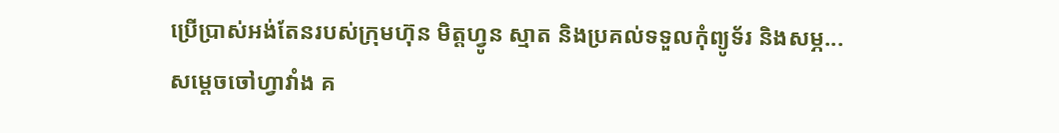ប្រើប្រាស់អង់តែនរបស់ក្រុមហ៊ុន មិត្តហ្វូន ស្មាត និងប្រគល់ទទួលកុំព្យូទ័រ និងសម្ភ...
សម្ដេចចៅហ្វាវាំង គ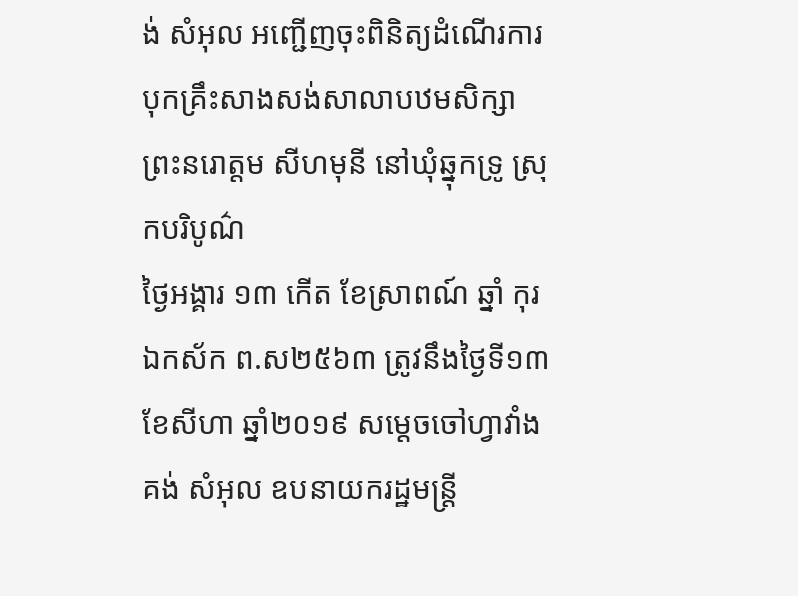ង់ សំអុល អញ្ជើញចុះពិនិត្យដំណើរការបុកគ្រឹះសាងសង់សាលាបឋមសិក្សា ព្រះនរោត្តម សីហមុនី នៅឃុំឆ្នុកទ្រូ ស្រុកបរិបូណ៌
ថ្ងៃអង្គារ ១៣ កើត ខែស្រាពណ៍ ឆ្នាំ កុរ ឯកស័ក ព.ស២៥៦៣ ត្រូវនឹងថ្ងៃទី១៣ ខែសីហា ឆ្នាំ២០១៩ សម្ដេចចៅហ្វាវាំង គង់ សំអុល ឧបនាយករដ្ឋមន្ត្រី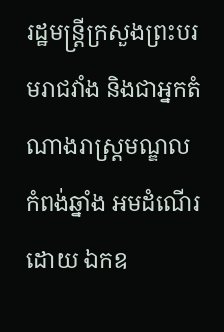រដ្ឋមន្ត្រីក្រសួងព្រះបរមរាជវាំង និងជាអ្នកតំណាងរាស្ត្រមណ្ឌលកំពង់ឆ្នាំង អមដំណើរដោយ ឯកឧ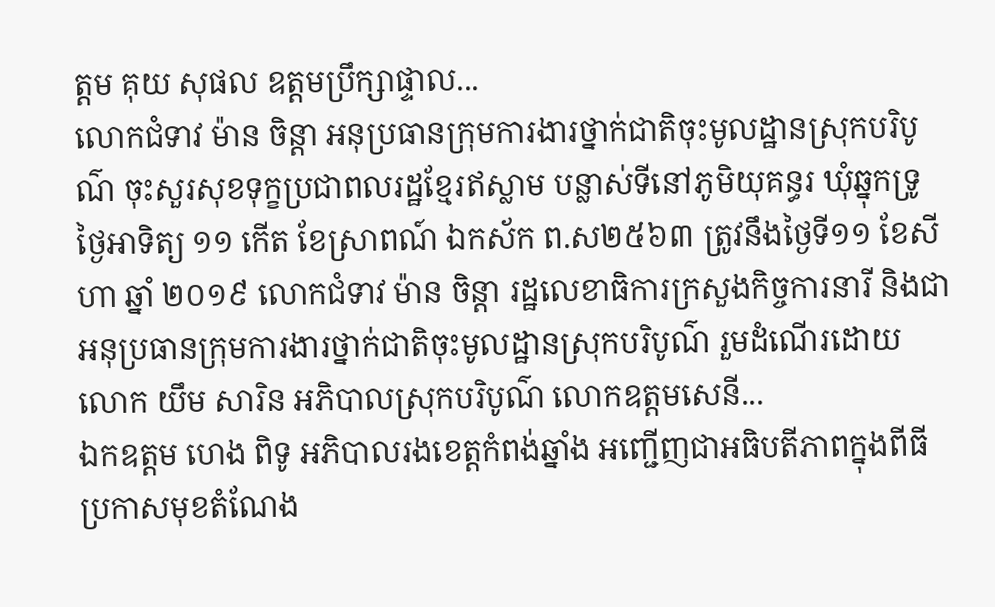ត្តម គុយ សុផល ឧត្តមប្រឹក្សាផ្ទាល...
លោកជំទាវ ម៉ាន ចិន្ដា អនុប្រធានក្រុមការងារថ្នាក់ជាតិចុះមូលដ្ឋានស្រុកបរិបូណ៌ ចុះសួរសុខទុក្ខប្រជាពលរដ្ឋខ្មែរឥស្លាម បន្លាស់ទីនៅភូមិយុគន្ធរ ឃុំឆ្នុកទ្រូ
ថ្ងៃអាទិត្យ ១១ កើត ខែស្រាពណ៍ ឯកស័ក ព.ស២៥៦៣ ត្រូវនឹងថ្ងៃទី១១ ខែសីហា ឆ្នាំ ២០១៩ លោកជំទាវ ម៉ាន ចិន្ដា រដ្ឋលេខាធិការក្រសួងកិច្ចការនារី និងជាអនុប្រធានក្រុមការងារថ្នាក់ជាតិចុះមូលដ្ឋានស្រុកបរិបូណ៌ រួមដំណើរដោយ លោក យឹម សារិន អភិបាលស្រុកបរិបូណ៌ លោកឧត្ដមសេនី...
ឯកឧត្តម ហេង ពិទូ អភិបាលរងខេត្តកំពង់ឆ្នាំង អញ្ជើញជាអធិបតីភាពក្នុងពីធីប្រកាសមុខតំណែង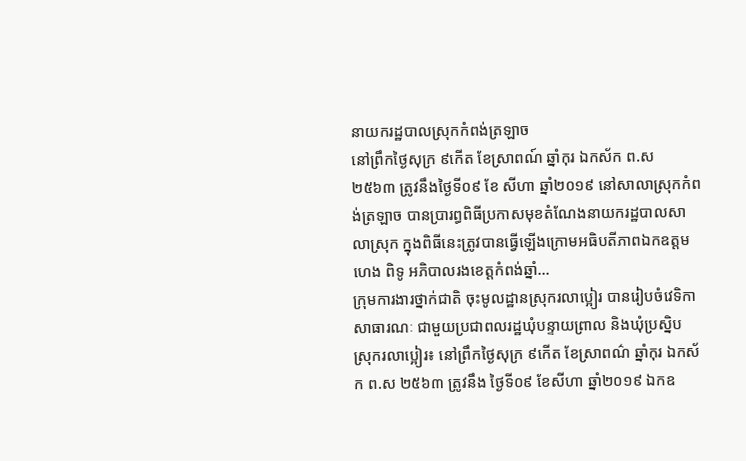នាយករដ្ឋបាលស្រុកកំពង់ត្រឡាច
នៅព្រឹកថ្ងៃសុក្រ ៩កេីត ខែស្រាពណ៍ ឆ្នាំកុរ ឯកស័ក ព.ស ២៥៦៣ ត្រូវនឹងថ្ងៃទី០៩ ខែ សីហា ឆ្នាំ២០១៩ នៅសាលាស្រុកកំពង់ត្រឡាច បានប្រារព្ធពិធីប្រកាសមុខតំណែងនាយករដ្ឋបាលសាលាស្រុក ក្នុងពិធីនេះត្រូវបានធ្វេីឡើងក្រោមអធិបតីភាពឯកឧត្តម ហេង ពិទូ អភិបាលរងខេត្តកំពង់ឆ្នាំ...
ក្រុមការងារថ្នាក់ជាតិ ចុះមូលដ្ឋានស្រុករលាប្អៀរ បានរៀបចំវេទិកាសាធារណៈ ជាមួយប្រជាពលរដ្ឋឃុំបន្ទាយព្រាល និងឃុំប្រស្និប
ស្រុករលាប្អៀរ៖ នៅព្រឹកថ្ងៃសុក្រ ៩កើត ខែស្រាពណ៌ ឆ្នាំកុរ ឯកស័ក ព.ស ២៥៦៣ ត្រូវនឹង ថ្ងៃទី០៩ ខែសីហា ឆ្នាំ២០១៩ ឯកឧ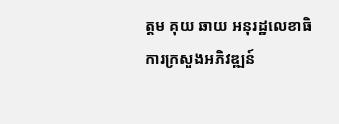ត្ដម គុយ ឆាយ អនុរដ្ឋលេខាធិការក្រសួងអភិវឌ្ឍន៍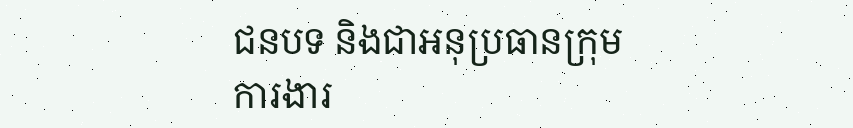ជនបទ និងជាអនុប្រធានក្រុមការងារ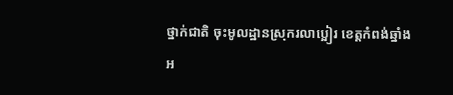ថ្នាក់ជាតិ ចុះមូលដ្ឋានស្រុករលាប្អៀរ ខេត្ដកំពង់ឆ្នាំង អ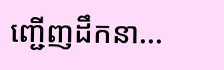ញ្ជើញដឹកនា...